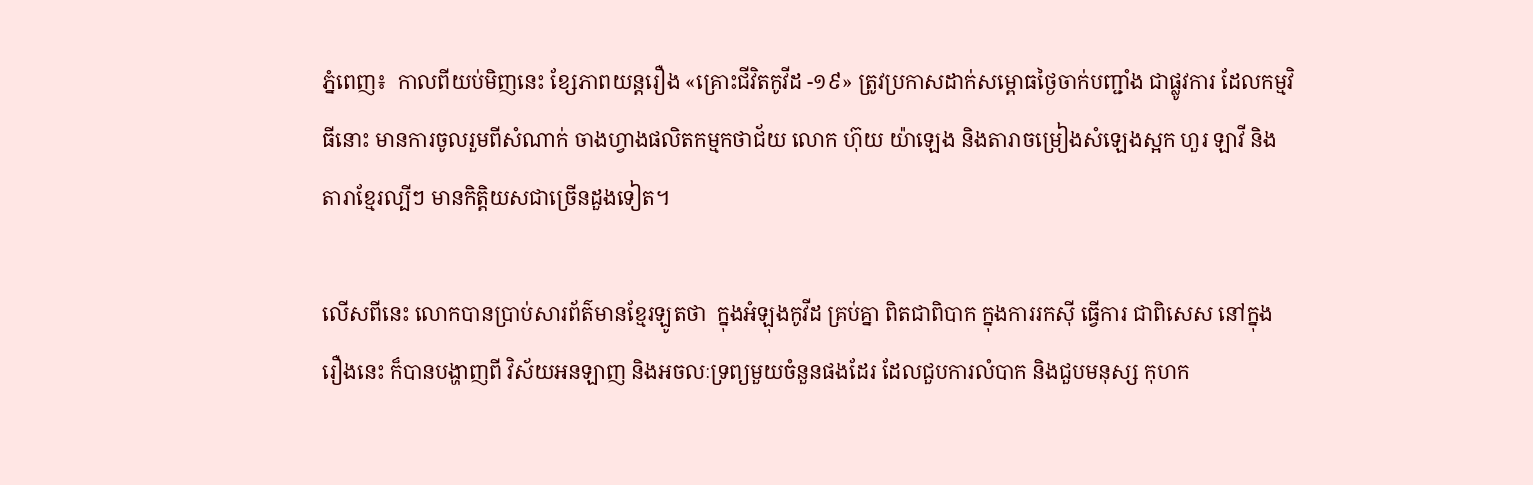ភ្នំពេញ៖  កាលពីយប់មិញនេះ ខ្សែភាពយន្តរឿង «គ្រោះជីវិតកូវីដ -១៩» ត្រូវប្រកាសដាក់សម្ពោធថ្ងៃចាក់បញ្ជាំង ជាផ្លូវការ ដែលកម្មវិធីនោះ មានការចូលរួមពីសំណាក់ ចាងហ្វាងផលិតកម្មកថាជ័យ លោក ហ៊ុយ យ៉ាឡេង និងតារាចម្រៀងសំឡេងស្អក ហួរ ឡាវី និងតារាខ្មែរល្បីៗ មានកិត្តិយសជាច្រើនដួងទៀត។

លើសពីនេះ លោកបានប្រាប់សារព័ត៌មានខ្មែរឡូតថា  ក្នុងអំឡុងកូវីដ គ្រប់គ្នា ពិតជាពិបាក ក្នុងការរកស៊ី ធ្វើការ ជាពិសេស នៅក្នុងរឿងនេះ ក៏បានបង្ហាញពី វិស័យអនឡាញ និងអចលៈទ្រព្យមួយចំនួនផងដែរ ដែលជួបការលំបាក និងជួបមនុស្ស កុហក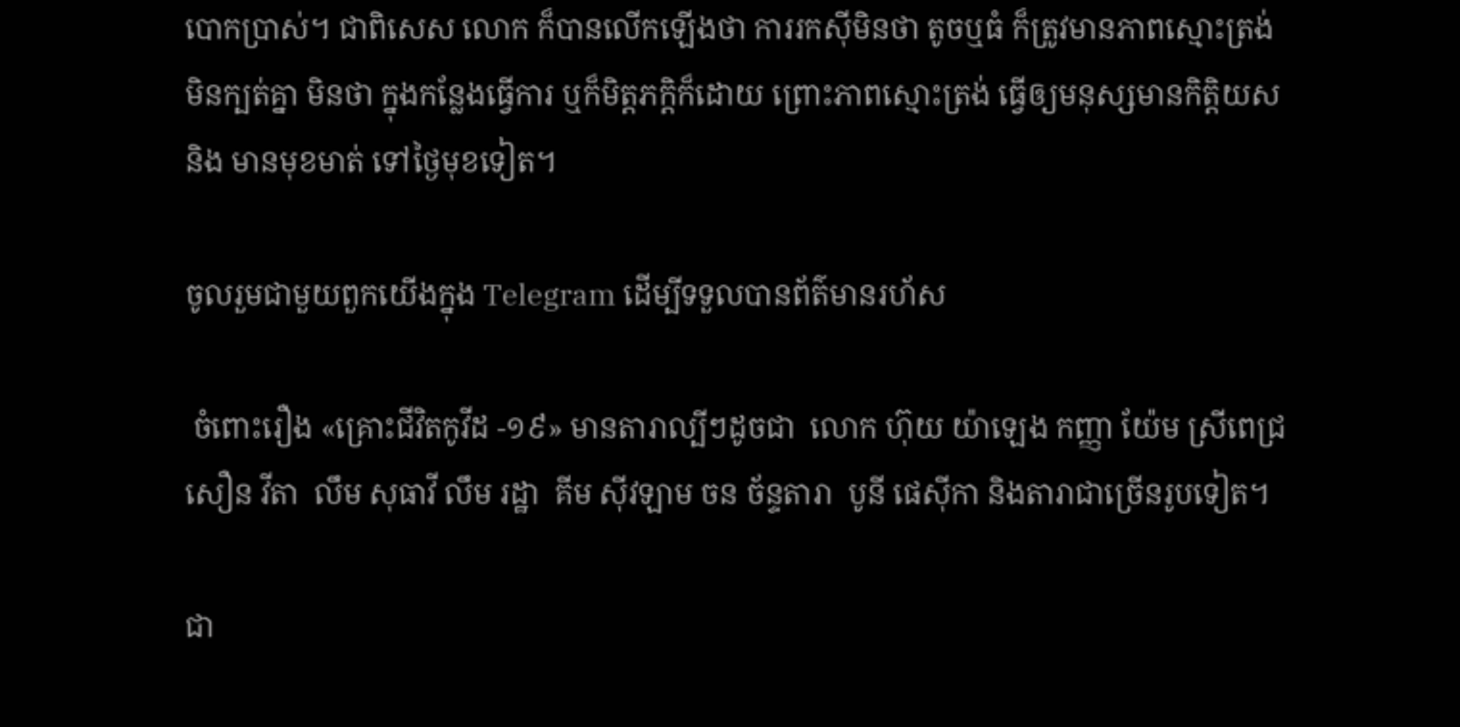បោកប្រាស់។ ជាពិសេស លោក ក៏បានលើកឡើងថា ការរកស៊ីមិនថា តូចឬធំ ក៏ត្រូវមានភាពស្មោះត្រង់ មិនក្បត់គ្នា មិនថា ក្នុងកន្លែងធ្វើការ ឬក៏មិត្តភក្តិក៏ដោយ ព្រោះភាពស្មោះត្រង់ ធ្វើឲ្យមនុស្សមានកិត្តិយស និង មានមុខមាត់ ទៅថ្ងៃមុខទៀត។

ចូលរួមជាមួយពួកយើងក្នុង Telegram ដើម្បីទទួលបានព័ត៌មានរហ័ស

 ចំពោះរឿង «គ្រោះជីវិតកូវីដ -១៩» មានតារាល្បីៗដូចជា  លោក ហ៊ុយ យ៉ាឡេង កញ្ញា យ៉ែម ស្រីពេជ្រ សឿន វីតា  លឹម សុធាវី លឹម រដ្ឋា  គីម ស៊ីវឡាម ចន ច័ន្ទតារា  បូនី ផេស៊ីកា និងតារាជាច្រើនរូបទៀត។

ជា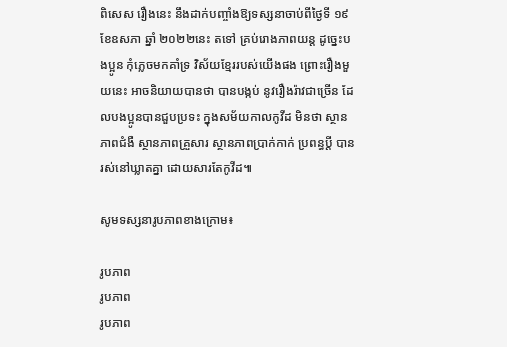ពិសេស រឿងនេះ នឹងដាក់បញ្ចាំងឱ្យទស្សនាចាប់ពីថ្ងៃទី ១៩ ខែឧសភា ឆ្នាំ ២០២២នេះ តទៅ គ្រប់រោងភាពយន្ត ដូច្នេះបងប្អូន កុំភ្លេចមកគាំទ្រ វិស័យខ្មែររបស់យើងផង ព្រោះរឿងមួយនេះ អាចនិយាយបានថា បានបង្កប់ នូវរឿងរ៉ាវជាច្រើន ដែលបងប្អូនបានជួបប្រទះ ក្នុងសម័យកាលកូវីដ មិនថា ស្ថានភាពជំងឺ ស្ថានភាពគ្រួសារ ស្ថានភាពប្រាក់កាក់ ប្រពន្ធប្តី បានរស់នៅឃ្លាតគ្នា ដោយសារតែកូវីដ៕

សូមទស្សនារូបភាពខាងក្រោម៖

រូបភាព
រូបភាព
រូបភាព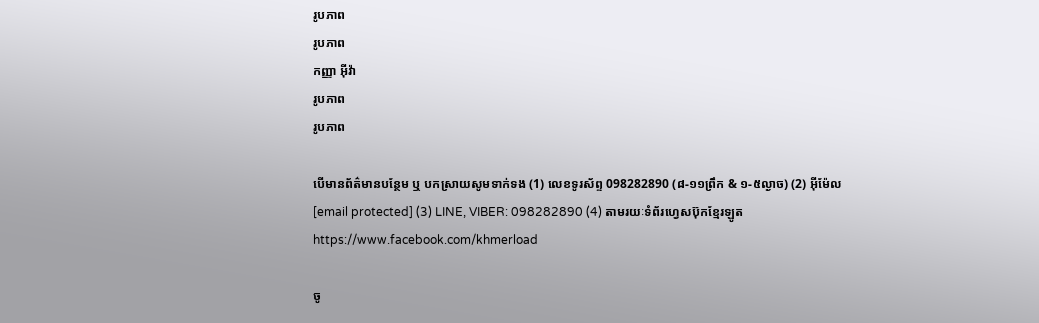រូបភាព
រូបភាព
កញ្ញា អ៊ីវ៉ា
រូបភាព
រូបភាព

បើមានព័ត៌មានបន្ថែម ឬ បកស្រាយសូមទាក់ទង (1) លេខទូរស័ព្ទ 098282890 (៨-១១ព្រឹក & ១-៥ល្ងាច) (2) អ៊ីម៉ែល [email protected] (3) LINE, VIBER: 098282890 (4) តាមរយៈទំព័រហ្វេសប៊ុកខ្មែរឡូត https://www.facebook.com/khmerload

ចូ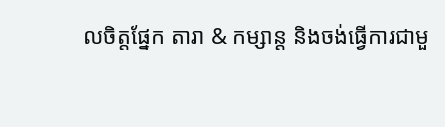លចិត្តផ្នែក តារា & កម្សាន្ដ និងចង់ធ្វើការជាមួ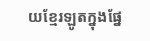យខ្មែរឡូតក្នុងផ្នែ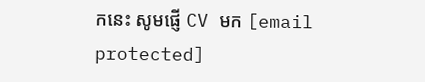កនេះ សូមផ្ញើ CV មក [email protected]